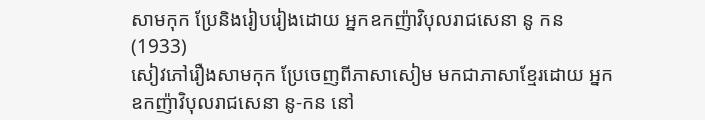សាមកុក ប្រែនិងរៀបរៀងដោយ អ្នកឧកញ៉ាវិបុលរាជសេនា នូ កន (1933)
សៀវភៅរឿងសាមកុក ប្រែចេញពីភាសាសៀម មកជាភាសាខ្មែរដោយ អ្នកឧកញ៉ាវិបុលរាជសេនា នូ-កន នៅ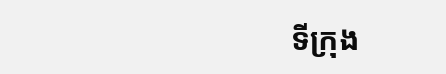ទីក្រុង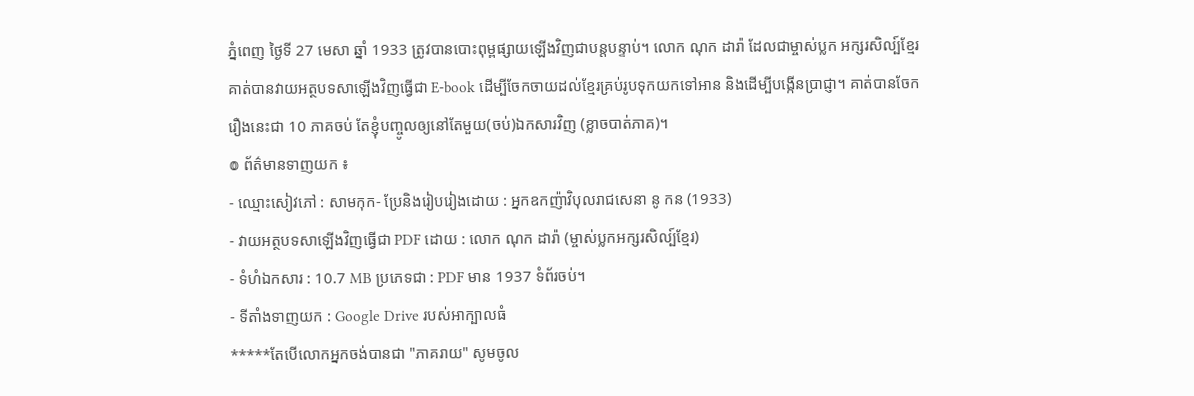ភ្នំពេញ ថ្ងៃទី 27 មេសា ឆ្នាំ 1933 ត្រូវបានបោះពុម្ពផ្សាយឡើងវិញជាបន្តបន្ទាប់។ លោក ណុក ដារ៉ា ដែលជាម្ចាស់ប្លក អក្សរសិល្ប៍ខ្មែរ គាត់បានវាយអត្ថបទសាឡើងវិញធ្វើជា E-book ដើម្បីចែកចាយដល់ខ្មែរគ្រប់រូបទុកយកទៅអាន និងដើម្បីបង្កើនប្រាជ្ញា។ គាត់បានចែករឿងនេះជា 10 ភាគចប់ តែខ្ញុំបញ្ចូលឲ្យនៅតែមួយ(ចប់)ឯកសារវិញ (ខ្លាចបាត់ភាគ)។
៙ ព័ត៌មានទាញយក ៖
- ឈ្មោះសៀវភៅ : សាមកុក- ប្រែនិងរៀបរៀងដោយ : អ្នកឧកញ៉ាវិបុលរាជសេនា នូ កន (1933)
- វាយអត្ថបទសាឡើងវិញធ្វើជា PDF ដោយ : លោក ណុក ដារ៉ា (ម្ចាស់ប្លកអក្សរសិល្ប៍ខ្មែរ)
- ទំហំឯកសារ : 10.7 MB ប្រភេទជា : PDF មាន 1937 ទំព័រចប់។
- ទីតាំងទាញយក : Google Drive របស់អាក្បាលធំ
*****តែបើលោកអ្នកចង់បានជា "ភាគរាយ" សូមចូល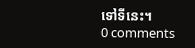ទៅទីនេះ។
0 comments